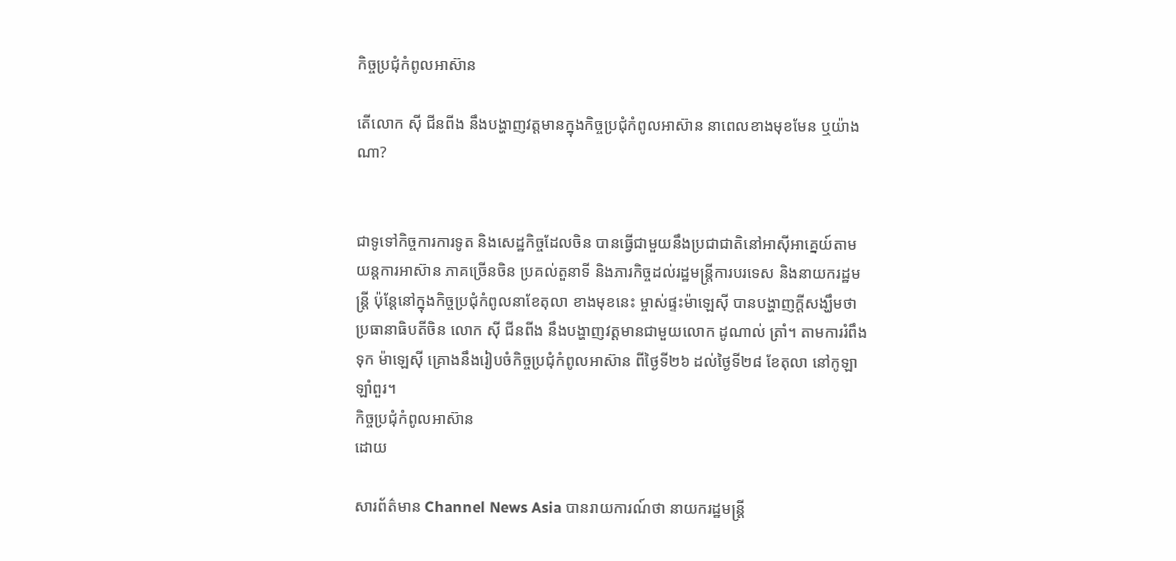កិច្ចប្រជុំកំពូលអាស៊ាន

តើលោក ស៊ី ជីនពីង នឹងបង្ហាញវត្តមានក្នុងកិច្ចប្រជុំកំពូលអាស៊ាន នាពេលខាងមុខមែន ឬយ៉ាងណា?


ជាទូទៅកិច្ចការការទូត និងសេដ្ឋកិច្ចដែលចិន បានធ្វើជាមួយនឹងប្រជាជាតិនៅអាស៊ីអាគ្នេយ៍តាមយន្តការអាស៊ាន ភាគច្រើនចិន ប្រគល់តួនាទី និងភារកិច្ចដល់រដ្ឋមន្រ្តីការបរទេស និងនាយករដ្ឋមន្រ្តី ប៉ុន្តែនៅក្នុងកិច្ចប្រជុំកំពូលនាខែតុលា ខាងមុខនេះ ម្ចាស់ផ្ទះម៉ាឡេស៊ី បានបង្ហាញក្តីសង្ឃឹមថា ប្រធានាធិបតីចិន លោក ស៊ី ជីនពីង នឹងបង្ហាញវត្តមានជាមួយលោក ដូណាល់ ត្រាំ។ តាមការរំពឹងទុក ម៉ាឡេស៊ី គ្រោងនឹងរៀបចំកិច្ចប្រជុំកំពូលអាស៊ាន ពីថ្ងៃទី២៦ ដល់ថ្ងៃទី២៨ ខែតុលា នៅកូឡាឡាំពួរ។
កិច្ចប្រជុំកំពូលអាស៊ាន
ដោយ

សារព័ត៌មាន Channel News Asia បានរាយការណ៍ថា នាយករដ្ឋមន្ត្រី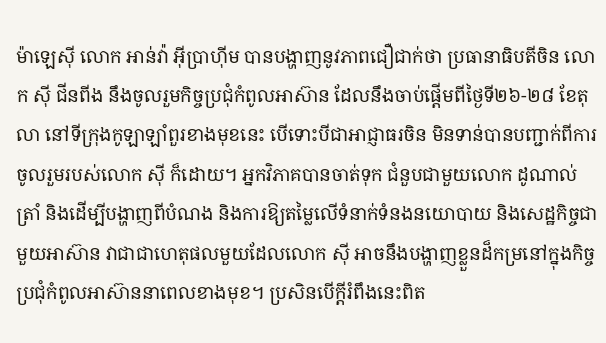ម៉ាឡេស៊ី លោក អាន់វ៉ា អ៊ីប្រាហ៊ីម បានបង្ហាញនូវភាពជឿជាក់ថា ប្រធានាធិបតីចិន លោក ស៊ី ជីនពីង នឹងចូលរួមកិច្ចប្រជុំកំពូលអាស៊ាន ដែលនឹងចាប់ផ្តើមពីថ្ងៃទី២៦-២៨ ខែតុលា នៅទីក្រុងកូឡាឡាំពួរខាងមុខនេះ បើទោះបីជាអាជ្ញាធរចិន មិនទាន់បានបញ្ជាក់ពីការចូលរួមរបស់លោក ស៊ី ក៏ដោយ។ អ្នកវិភាគបានចាត់ទុក ជំនួបជាមួយលោក ដូណាល់ ត្រាំ និងដើម្បីបង្ហាញពីបំណង និងការឱ្យតម្លៃលើទំនាក់ទំនងនយោបាយ និងសេដ្ឋកិច្ចជាមួយអាស៊ាន វាជាជាហេតុផលមួយដែលលោក ស៊ី អាចនឹងបង្ហាញខ្លួនដ៏កម្រនៅក្នុងកិច្ចប្រជុំកំពូលអាស៊ាននាពេលខាងមុខ។ ប្រសិនបើក្តីរំពឹងនេះពិត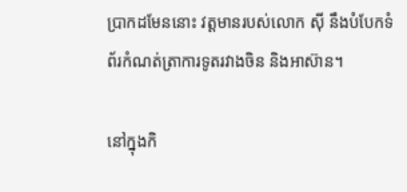ប្រាកដមែននោះ វត្តមានរបស់លោក ស៊ី នឹងបំបែកទំព័រកំណត់ត្រាការទូតរវាងចិន និងអាស៊ាន។

នៅក្នុងកិ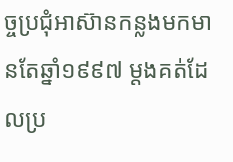ច្ចប្រជុំអាស៊ានកន្លងមកមានតែឆ្នាំ១៩៩៧ ម្តងគត់ដែលប្រ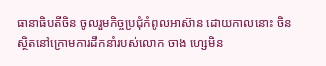ធានាធិបតីចិន ចូលរួមកិច្ចប្រជុំកំពូលអាស៊ាន ដោយកាលនោះ ចិនស្ថិតនៅក្រោមការដឹកនាំរបស់លោក ចាង ហ្សេមិន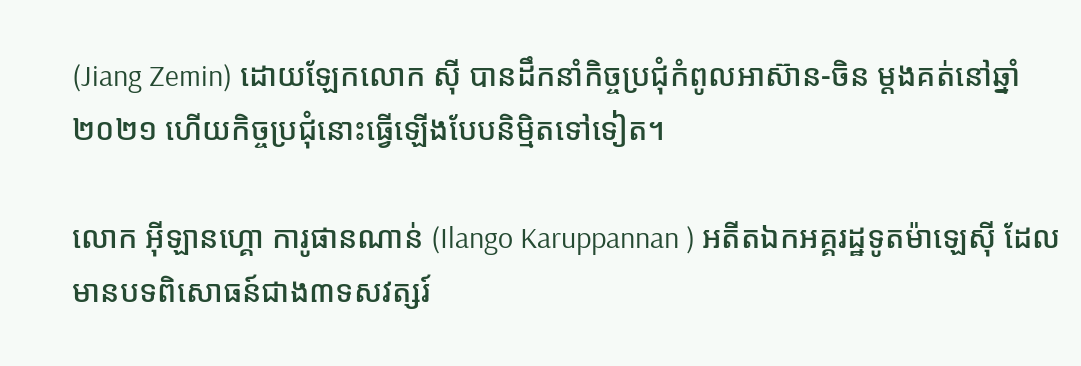(Jiang Zemin) ដោយឡែកលោក ស៊ី បានដឹកនាំកិច្ចប្រជុំកំពូលអាស៊ាន-ចិន ម្តងគត់នៅឆ្នាំ២០២១ ហើយកិច្ចប្រជុំនោះធ្វើឡើងបែបនិម្មិតទៅទៀត។

លោក អ៊ីឡានហ្គោ ការូផានណាន់ (Ilango Karuppannan ) អតីតឯកអគ្គរដ្ឋទូតម៉ាឡេស៊ី ដែលមានបទពិសោធន៍ជាង៣ទសវត្សរ៍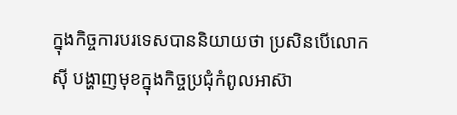ក្នុងកិច្ចការបរទេសបាននិយាយថា ប្រសិនបើលោក ស៊ី បង្ហាញមុខក្នុងកិច្ចប្រជុំកំពូលអាស៊ា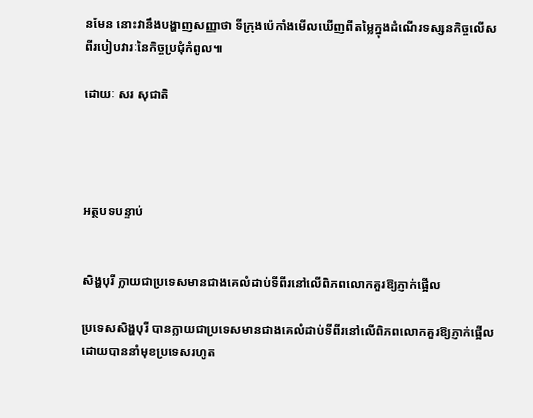នមែន នោះវានឹងបង្ហាញសញ្ញាថា ទីក្រុងប៉េកាំងមើលឃើញពីតម្លៃក្នុងដំណើរទស្សនកិច្ចលើសពីរបៀបវារៈនៃកិច្ចប្រជុំកំពូល៕

ដោយៈ សរ សុជាតិ




អត្ថបទបន្ទាប់


សិង្ហបុរី ក្លាយជាប្រទេសមានជាងគេលំដាប់ទីពីរនៅលើពិភពលោកគួរឱ្យភ្ញាក់ផ្អើល

ប្រទេសសិង្ហបុរី បានក្លាយជាប្រទេសមានជាងគេលំដាប់ទីពីរនៅលើពិភពលោកគួរឱ្យភ្ញាក់ផ្អើលដោយបាននាំមុខប្រទេសរហូត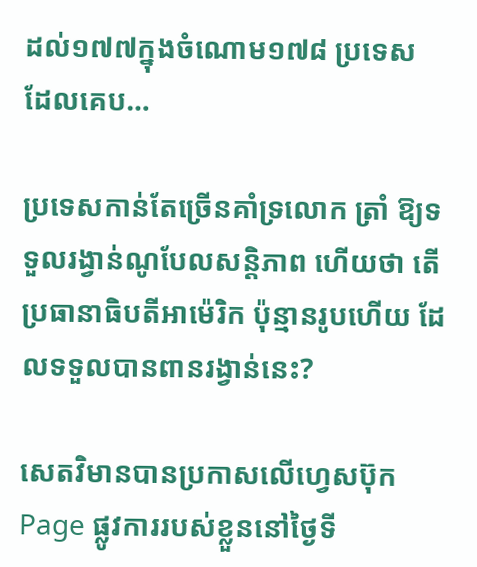ដល់១៧៧ក្នុងចំណោម១៧៨ ប្រទេស ដែលគេប…

ប្រទេសកាន់តែច្រើនគាំទ្រលោក ត្រាំ ឱ្យទទួលរង្វាន់ណូបែលសន្តិភាព ហើយថា តើប្រធានាធិបតីអាម៉េរិក ប៉ុន្មានរូបហើយ ដែលទទួលបានពានរង្វាន់នេះ?

សេតវិមានបានប្រកាសលើហ្វេសប៊ុក Page ផ្លូវការរបស់ខ្លួននៅថ្ងៃទី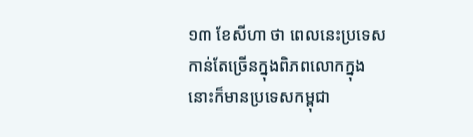១៣ ខែសីហា ថា ពេលនេះប្រទេសកាន់តែច្រើនក្នុងពិភពលោកក្នុងនោះក៏មានប្រទេសកម្ពុជា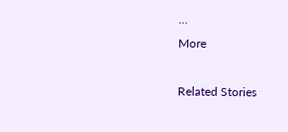…
More

Related Stories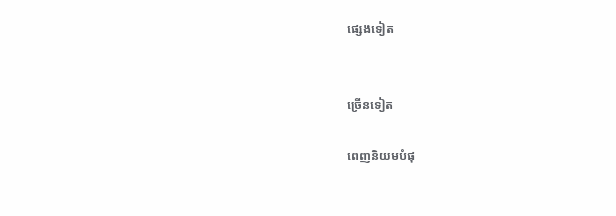ផ្សេងទៀត


ច្រើនទៀត

ពេញនិយមបំផុ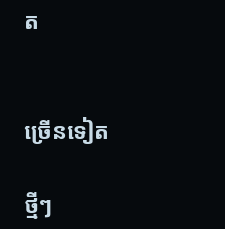ត


ច្រើនទៀត

ថ្មីៗ